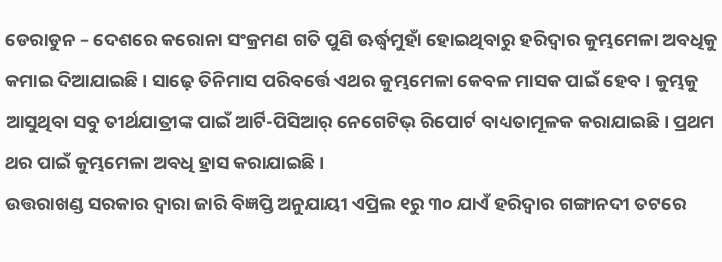ଡେରାଡୁନ – ଦେଶରେ କରୋନା ସଂକ୍ରମଣ ଗତି ପୁଣି ଊର୍ଦ୍ଧ୍ୱମୁହାଁ ହୋଇଥିବାରୁ ହରିଦ୍ୱାର କୁମ୍ଭମେଳା ଅବଧିକୁ କମାଇ ଦିଆଯାଇଛି । ସାଢ଼େ ତିନିମାସ ପରିବର୍ତ୍ତେ ଏଥର କୁମ୍ଭମେଳା କେବଳ ମାସକ ପାଇଁ ହେବ । କୁମ୍ଭକୁ ଆସୁଥିବା ସବୁ ତୀର୍ଥଯାତ୍ରୀଙ୍କ ପାଇଁ ଆର୍ଟି-ପିସିଆର୍ ନେଗେଟିଭ୍ ରିପୋର୍ଟ ବାଧ୍ୟତାମୂଳକ କରାଯାଇଛି । ପ୍ରଥମ ଥର ପାଇଁ କୁମ୍ଭମେଳା ଅବଧି ହ୍ରାସ କରାଯାଇଛି ।
ଉତ୍ତରାଖଣ୍ଡ ସରକାର ଦ୍ୱାରା ଜାରି ବିଜ୍ଞପ୍ତି ଅନୁଯାୟୀ ଏପ୍ରିଲ ୧ରୁ ୩୦ ଯାଏଁ ହରିଦ୍ୱାର ଗଙ୍ଗାନଦୀ ତଟରେ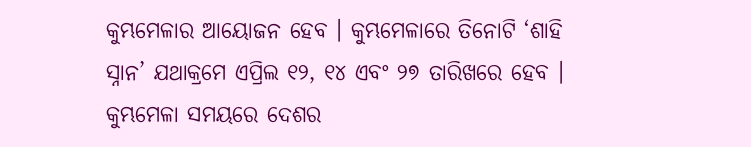କୁମ୍ଭମେଳାର ଆୟୋଜନ ହେବ । କୁମ୍ଭମେଳାରେ ତିନୋଟି ‘ଶାହି ସ୍ନାନ’ ଯଥାକ୍ରମେ ଏପ୍ରିଲ ୧୨, ୧୪ ଏବଂ ୨୭ ତାରିଖରେ ହେବ ।
କୁମ୍ଭମେଳା ସମୟରେ ଦେଶର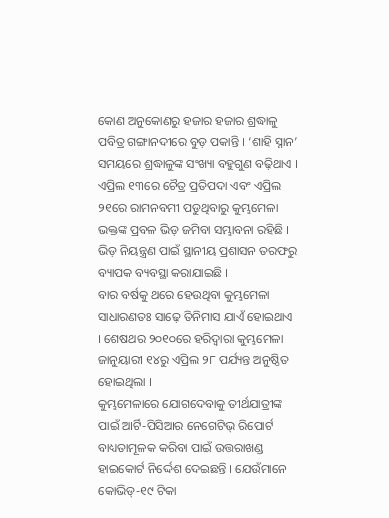କୋଣ ଅନୁକୋଣରୁ ହଜାର ହଜାର ଶ୍ରଦ୍ଧାଳୁ ପବିତ୍ର ଗଙ୍ଗାନଦୀରେ ବୁଡ଼ ପକାନ୍ତି । ‘ଶାହି ସ୍ନାନ’ ସମୟରେ ଶ୍ରଦ୍ଧାଳୁଙ୍କ ସଂଖ୍ୟା ବହୁଗୁଣ ବଢ଼ିଥାଏ । ଏପ୍ରିଲ ୧୩ରେ ଚୈତ୍ର ପ୍ରତିପଦା ଏବଂ ଏପ୍ରିଲ ୨୧ରେ ରାମନବମୀ ପଡୁଥିବାରୁ କୁମ୍ଭମେଳା ଭକ୍ତଙ୍କ ପ୍ରବଳ ଭିଡ଼ ଜମିବା ସମ୍ଭାବନା ରହିଛି । ଭିଡ଼ ନିୟନ୍ତ୍ରଣ ପାଇଁ ସ୍ଥାନୀୟ ପ୍ରଶାସନ ତରଫରୁ ବ୍ୟାପକ ବ୍ୟବସ୍ଥା କରାଯାଇଛି ।
ବାର ବର୍ଷକୁ ଥରେ ହେଉଥିବା କୁମ୍ଭମେଳା ସାଧାରଣତଃ ସାଢ଼େ ତିନିମାସ ଯାଏଁ ହୋଇଥାଏ । ଶେଷଥର ୨୦୧୦ରେ ହରିଦ୍ୱାରା କୁମ୍ଭମେଳା ଜାନୁୟାରୀ ୧୪ରୁ ଏପ୍ରିଲ ୨୮ ପର୍ଯ୍ୟନ୍ତ ଅନୁଷ୍ଠିତ ହୋଇଥିଲା ।
କୁମ୍ଭମେଳାରେ ଯୋଗଦେବାକୁ ତୀର୍ଥଯାତ୍ରୀଙ୍କ ପାଇଁ ଆର୍ଟି-ପିସିଆର ନେଗେଟିଭ୍ ରିପୋର୍ଟ ବାଧ୍ୟତାମୂଳକ କରିବା ପାଇଁ ଉତ୍ତରାଖଣ୍ଡ ହାଇକୋର୍ଟ ନିର୍ଦ୍ଦେଶ ଦେଇଛନ୍ତି । ଯେଉଁମାନେ କୋଭିଡ୍-୧୯ ଟିକା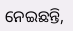ନେଇଛନ୍ତି,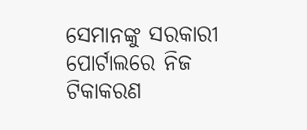ସେମାନଙ୍କୁ ସରକାରୀ ପୋର୍ଟାଲରେ ନିଜ ଟିକାକରଣ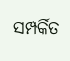ସମ୍ପର୍କିତ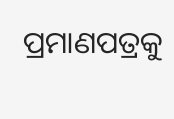ପ୍ରମାଣପତ୍ରକୁ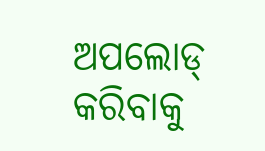ଅପଲୋଡ୍ କରିବାକୁ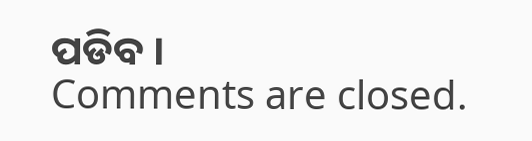ପଡିବ ।
Comments are closed.